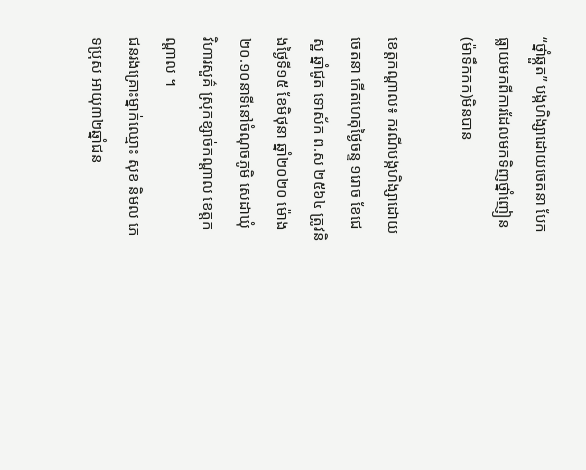“ថ្នាំឆ្កួត” បង្កហិង្សាដោយចេតនា បែកធ្លាយមកពីការដែលមកទិញថ្នាំញៀន(ម៉ាទឹកកក)មិនបាន

ខេត្តកណ្តាល៖ ករណីបង្កហិង្សាដោយចេតនា កើតហេតុថ្ងៃចន្ទ ១រោច ខែជេស្ឋ ឆ្នាំជូត ទោស័ក ព.ស ២៥៦៤ ត្រូវនិងថ្ងៃទី១៥ ខែមិថុនា ឆ្នាំ២០២០ ម៉ោង២០.១០នាទីនៅចំណុចភូមិ សេដាឃុំ
វិហារសួគ៌ ស្រុកខ្សាច់កណ្ដាល ខេត្តកណ្ដាល ។
ជនរងគ្រោះម្នាក់ឈ្មោះ សុខ និមល ភេទប្រុស អាយុ៣២ឆ្នាំជន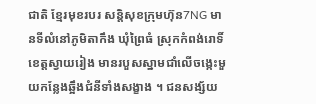ជាតិ ខ្មែរមុខរបរ សន្តិសុខក្រុមហ៊ុន7NG មានទីលំនៅភូមិតាកឹង ឃុំព្រៃធំ ស្រុកកំពង់រោទិ៍ ខេត្តស្វាយរៀង មានរបួសស្នាមជាំលើចង្កេះមួយកន្លែងឆ្អឹងជំនីទាំងសង្ខាង ។ ជនសង្ស័យ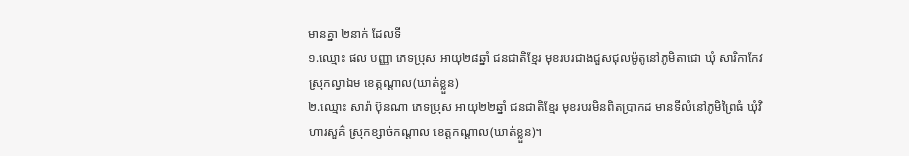មានគ្នា ២នាក់ ដែលទី
១.ឈ្មោះ ផល បញ្ញា ភេទប្រុស អាយុ២៨ឆ្នាំ ជនជាតិខ្មែរ មុខរបរជាងជួសជុលម៉ូតូនៅភូមិតាជោ ឃុំ សារិកាកែវ ស្រុកល្វាឯម ខេត្កណ្ដាល(ឃាត់ខ្លួន)
២.ឈ្មោះ សារ៉ា ប៊ុនណា ភេទប្រុស អាយុ២២ឆ្នាំ ជនជាតិខ្មែរ មុខរបរមិនពិតប្រាកដ មានទីលំនៅភូមិព្រៃធំ ឃុំវិហារសួគ៌ ស្រុកខ្សាច់កណ្តាល ខេត្តកណ្តាល(ឃាត់ខ្លួន)។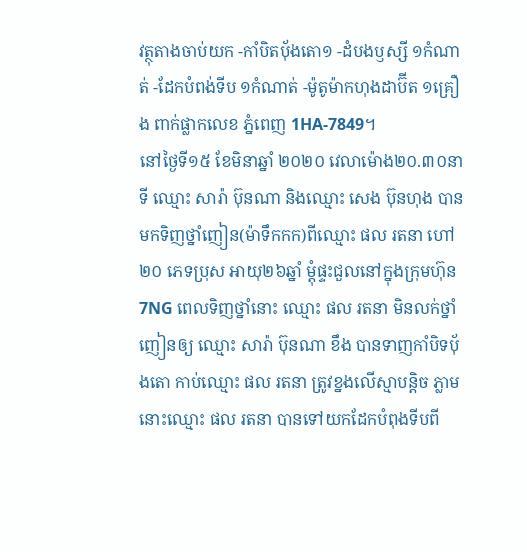វត្ថុតាងចាប់យក -កាំបិតបុ័ងតោ១ -ដំបងឫស្សី ១កំណាត់ -ដែកបំពង់ទីប ១កំណាត់ -ម៉ូតូម៉ាកហុងដាប៊ីត ១គ្រឿង ពាក់ផ្លាកលេខ ភ្នំពេញ 1HA-7849។
នៅថ្ងៃទី១៥ ខែមិនាឆ្នាំ ២០២០ វេលាម៉ោង២០.៣០នាទី ឈ្មោះ សារ៉ា ប៊ុនណា និងឈ្មោះ សេង ប៊ុនហុង បានមកទិញថ្នាំញៀន(ម៉ាទឹកកក)ពីឈ្មោះ ផល រតនា ហៅ២០ ភេទប្រុស អាយុ២៦ឆ្នាំ ម្តុំផ្ទះជួលនៅក្នុងក្រុមហ៊ុន7NG ពេលទិញថ្នាំនោះ ឈ្មោះ ផល រតនា មិនលក់ថ្នាំញៀនឲ្យ ឈ្មោះ សារ៉ា ប៊ុនណា ខឹង បានទាញកាំបិទបុ័ងតោ កាប់ឈ្មោះ ផល រតនា ត្រូវខ្នងលើស្មាបន្តិច ភ្លាមនោះឈ្មោះ ផល រតនា បានទៅយកដែកបំពុងទីបពី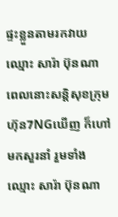ផ្ទះខ្លួនតាមរកវាយឈ្មោះ សារ៉ា ប៊ុនណា ពេលនោះសន្តិសុខក្រុមហ៊ុន7NGឃើញ ក៏ហៅមកសួរនាំ រួមទាំងឈ្មោះ សារ៉ា ប៊ុនណា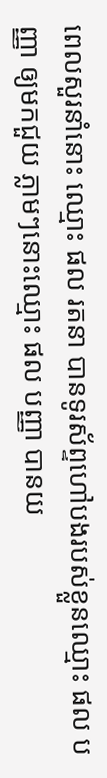ពេលសួរនាំនោះ ឈ្មោះ ផល រតនា បានទូរស័ព្ទហៅបងរបស់ខ្លួនឈ្មោះ ផល បញ្ញា ឲ្យមកជួយ ភ្លាមៗនោះឈ្មោះ ផល បញ្ញា បានយ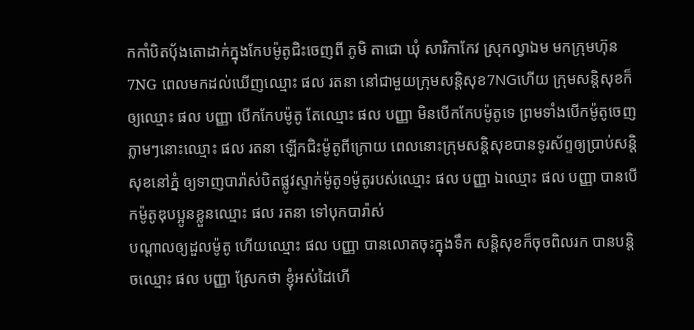កកាំបិតបុ័ងតោដាក់ក្នុងកែបម៉ូតូជិះចេញពី ភូមិ តាជោ ឃុំ សារិកាកែវ ស្រុកល្វាឯម មកក្រុមហ៊ុន7NG ពេលមកដល់ឃើញឈ្មោះ ផល រតនា នៅជាមួយក្រុមសន្តិសុខ7NGហើយ ក្រុមសន្តិសុខក៏ឲ្យឈ្មោះ ផល បញ្ញា បើកកែបម៉ូតូ តែឈ្មោះ ផល បញ្ញា មិនបើកកែបម៉ូតូទេ ព្រមទាំងបើកម៉ូតូចេញ ភ្លាមៗនោះឈ្មោះ ផល រតនា ឡើកជិះម៉ូតូពីក្រោយ ពេលនោះក្រុមសន្តិសុខបានទូរស័ព្ទឲ្យប្រាប់សន្តិសុខនៅភ្នំ ឲ្យទាញបារ៉ាស់បិតផ្លូវស្ទាក់ម៉ូតូ១ម៉ូតូរបស់ឈ្មោះ ផល បញ្ញា ឯឈ្មោះ ផល បញ្ញា បានបើកម៉ូតូឌុបប្អូនខ្លួនឈ្មោះ ផល រតនា ទៅបុកបារ៉ាស់
បណ្តាលឲ្យដួលម៉ូតូ ហើយឈ្មោះ ផល បញ្ញា បានលោតចុះក្នុងទឹក សន្តិសុខក៏ចុចពិលរក បានបន្តិចឈ្មោះ ផល បញ្ញា ស្រែកថា ខ្ញុំអស់ដៃហើ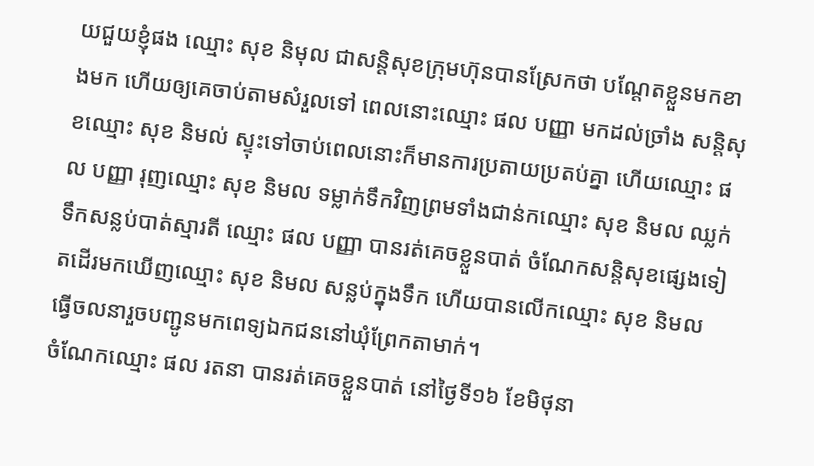យជួយខ្ញុំផង ឈ្មោះ សុខ និមុល ជាសន្តិសុខក្រុមហ៊ុនបានស្រែកថា បណ្តែតខ្លួនមកខាងមក ហើយឲ្យគេចាប់តាមសំរួលទៅ ពេលនោះឈ្មោះ ផល បញ្ញា មកដល់ច្រាំង សន្តិសុខឈ្មោះ សុខ និមល់ ស្ទុះទៅចាប់ពេលនោះក៏មានការប្រតាយប្រតប់គ្នា ហើយឈ្មោះ ផល បញ្ញា រុញឈ្មោះ សុខ និមល ទម្លាក់ទឹកវិញព្រមទាំងជាន់កឈ្មោះ សុខ និមល ឈ្លក់ទឹកសន្លប់បាត់ស្មារតី ឈ្មោះ ផល បញ្ញា បានរត់គេចខ្លួនបាត់ ចំណែកសន្តិសុខផ្សេងទៀតដើរមកឃើញឈ្មោះ សុខ និមល សន្លប់ក្នុងទឹក ហើយបានលើកឈ្មោះ សុខ និមល ធ្វើចលនារួចបញ្ជូនមកពេទ្យឯកជននៅឃុំព្រែកតាមាក់។
ចំណែកឈ្មោះ ផល រតនា បានរត់គេចខ្លួនបាត់ នៅថ្ងៃទី១៦ ខែមិថុនា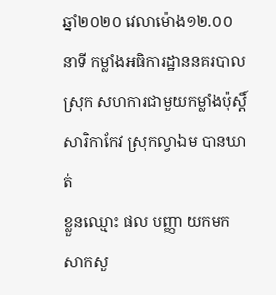ឆ្នាំ២០២០ វេលាម៉ោង១២.០០នាទី កម្លាំងអធិការដ្ឋាននគរបាលស្រុក សហការជាមួយកម្លាំងប៉ុស្តិ៍សារិកាកែវ ស្រុកល្វាឯម បានឃាត់
ខ្លួនឈ្មោះ ផល បញ្ញា យកមកសាកសួ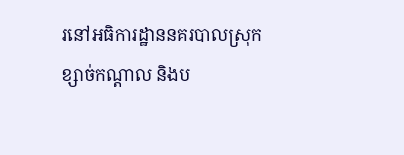រនៅអធិការដ្ឋាននគរបាលស្រុកខ្សាច់កណ្តាល និងប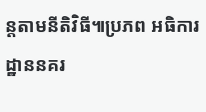ន្តតាមនីតិវិធី៕ប្រភព អធិការដ្ឋាននគរ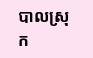បាលស្រុក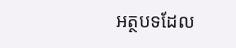អត្ថបទដែល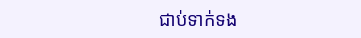ជាប់ទាក់ទង